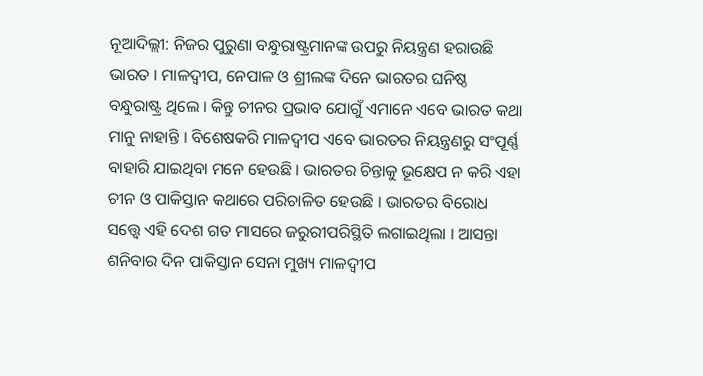ନୂଆଦିଲ୍ଲୀ: ନିଜର ପୁରୁଣା ବନ୍ଧୁରାଷ୍ଟ୍ରମାନଙ୍କ ଉପରୁ ନିୟନ୍ତ୍ରଣ ହରାଉଛି ଭାରତ । ମାଳଦ୍ୱୀପ, ନେପାଳ ଓ ଶ୍ରୀଲଙ୍କ ଦିନେ ଭାରତର ଘନିଷ୍ଠ ବନ୍ଧୁରାଷ୍ଟ୍ର ଥିଲେ । କିନ୍ତୁ ଚୀନର ପ୍ରଭାବ ଯୋଗୁଁ ଏମାନେ ଏବେ ଭାରତ କଥା ମାନୁ ନାହାନ୍ତି । ବିଶେଷକରି ମାଳଦ୍ୱୀପ ଏବେ ଭାରତର ନିୟନ୍ତ୍ରଣରୁ ସଂପୂର୍ଣ୍ଣ ବାହାରି ଯାଇଥିବା ମନେ ହେଉଛି । ଭାରତର ଚିନ୍ତାକୁ ଭୂକ୍ଷେପ ନ କରି ଏହା ଚୀନ ଓ ପାକିସ୍ତାନ କଥାରେ ପରିଚାଳିତ ହେଉଛି । ଭାରତର ବିରୋଧ ସତ୍ତ୍ୱେ ଏହି ଦେଶ ଗତ ମାସରେ ଜରୁରୀପରିସ୍ଥିତି ଲଗାଇଥିଲା । ଆସନ୍ତା ଶନିବାର ଦିନ ପାକିସ୍ତାନ ସେନା ମୁଖ୍ୟ ମାଳଦ୍ୱୀପ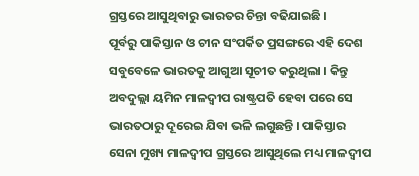ଗ୍ରସ୍ତରେ ଆସୁଥିବାରୁ ଭାରତର ଚିନ୍ତା ବଢିଯାଇଛି ।
ପୂର୍ବରୁ ପାକିସ୍ତାନ ଓ ଚୀନ ସଂପର୍କିତ ପ୍ରସଙ୍ଗରେ ଏହି ଦେଶ ସବୁବେଳେ ଭାରତକୁ ଆଗୁଆ ସୂଚୀତ କରୁଥିଲା । କିନ୍ତୁ ଅବଦୁଲ୍ଲା ୟମିନ ମାଳଦ୍ୱୀପ ରାଷ୍ଟ୍ରପତି ହେବା ପରେ ସେ ଭାରତଠାରୁ ଦୂରେଇ ଯିବା ଭଳି ଲଗୁଛନ୍ତି । ପାକିସ୍ତାର ସେନା ମୁଖ୍ୟ ମାଳଦ୍ୱୀପ ଗ୍ରସ୍ତରେ ଆସୁଥିଲେ ମଧ୍ୟ ମାଳଦ୍ୱୀପ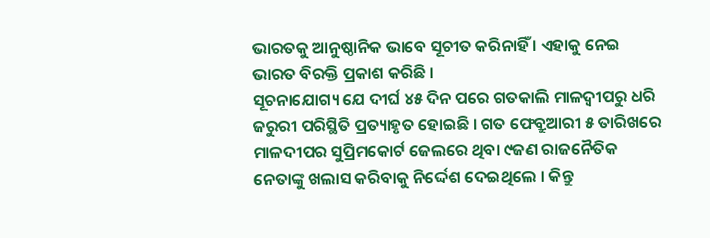ଭାରତକୁ ଆନୁଷ୍ଠାନିକ ଭାବେ ସୂଚୀତ କରିନାହିଁ । ଏହାକୁ ନେଇ ଭାରତ ବିରକ୍ତି ପ୍ରକାଶ କରିଛି ।
ସୂଚନାଯୋଗ୍ୟ ଯେ ଦୀର୍ଘ ୪୫ ଦିନ ପରେ ଗତକାଲି ମାଳଦ୍ୱୀପରୁ ଧରି ଜରୁରୀ ପରିସ୍ଥିତି ପ୍ରତ୍ୟାହୃତ ହୋଇଛି । ଗତ ଫେବ୍ରୁଆରୀ ୫ ତାରିଖରେ ମାଳଦୀପର ସୁପ୍ରିମକୋର୍ଟ ଜେଲରେ ଥିବା ୯ଜଣ ରାଜନୈତିକ ନେତାଙ୍କୁ ଖଲାସ କରିବାକୁ ନିର୍ଦ୍ଦେଶ ଦେଇଥିଲେ । କିନ୍ତୁ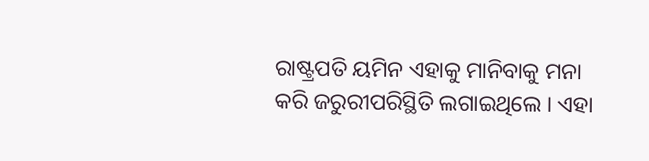ରାଷ୍ଟ୍ରପତି ୟମିନ ଏହାକୁ ମାନିବାକୁ ମନା କରି ଜରୁରୀପରିସ୍ଥିତି ଲଗାଇଥିଲେ । ଏହା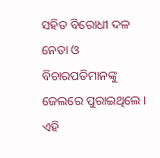ସହିତ ବିରୋଧୀ ଦଳ ନେତା ଓ ବିଚାରପତିମାନଙ୍କୁ ଜେଲରେ ପୁରାଇଥିଲେ । ଏହି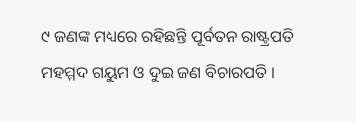୯ ଜଣଙ୍କ ମଧ୍ୟରେ ରହିଛନ୍ତି ପୂର୍ବତନ ରାଷ୍ଟ୍ରପତି ମହମ୍ମଦ ଗୟୁମ ଓ ଦୁଇ ଜଣ ବିଚାରପତି ।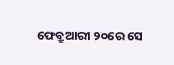ଫେବ୍ରୁଆରୀ ୨୦ରେ ସେ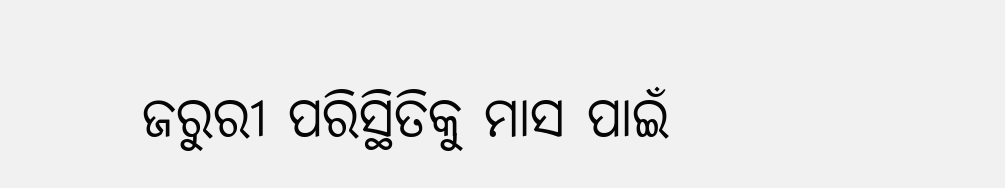ଜରୁରୀ ପରିସ୍ଥିତିକୁ ମାସ ପାଇଁ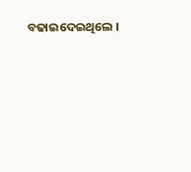ବଢାଇଦେଇଥିଲେ ।